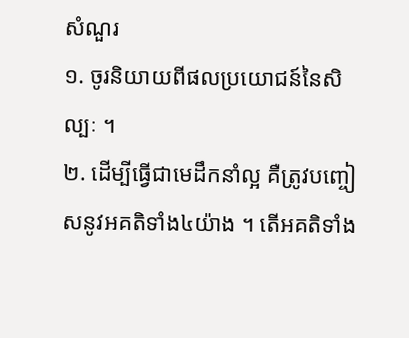សំណួរ
១. ចូរនិយាយពីផលប្រយោជន៍នៃសិល្បៈ ។
២. ដើម្បីធ្វើជាមេដឹកនាំល្អ គឺត្រូវបញ្ចៀសនូវអគតិទាំង៤យ៉ាង ។ តើអគតិទាំង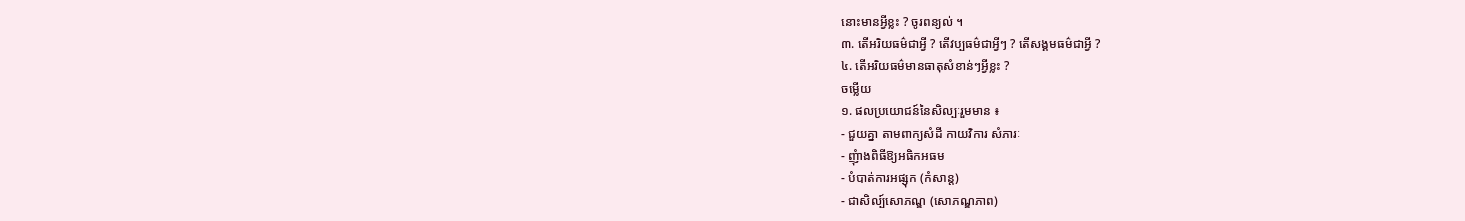នោះមានអ្វីខ្លះ ? ចូរពន្យល់ ។
៣. តើអរិយធម៌ជាអ្វី ? តើវប្បធម៌ជាអ្វីៗ ? តើសង្គមធម៌ជាអ្វី ?
៤. តើអរិយធម៌មានធាតុសំខាន់ៗអ្វីខ្លះ ?
ចម្លើយ
១. ផលប្រយោជន៍នៃសិល្បៈរួមមាន ៖
- ជួយគ្នា តាមពាក្យសំដី កាយវិការ សំភារៈ
- ញុំាងពិធីឱ្យអធិកអធម
- បំបាត់ការអផ្សុក (កំសាន្ត)
- ជាសិល្ប៍សោភណ្ឌ (សោភណ្ឌភាព)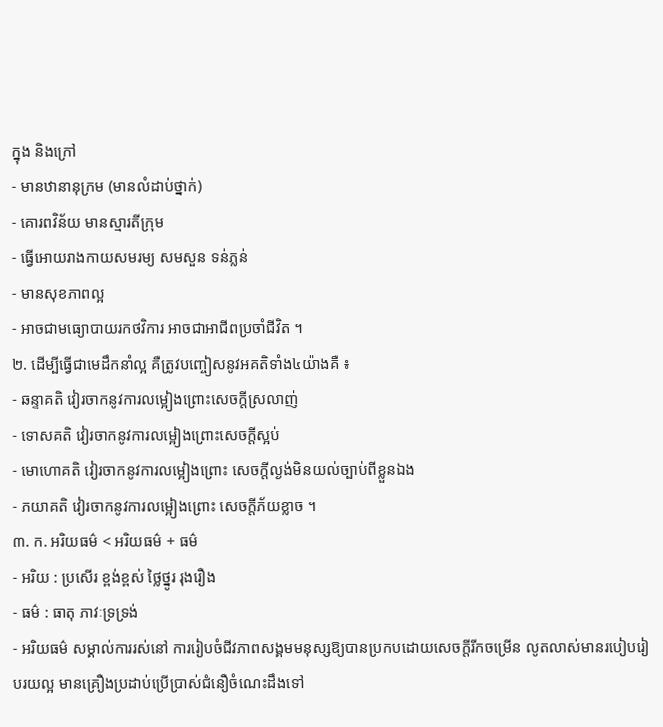ក្នុង និងក្រៅ
- មានឋានានុក្រម (មានលំដាប់ថ្នាក់)
- គោរពវិន័យ មានស្មារតីក្រុម
- ធ្វើអោយរាងកាយសមរម្យ សមសួន ទន់ភ្លន់
- មានសុខភាពល្អ
- អាចជាមធ្យោបាយរកថវិការ អាចជាអាជីពប្រចាំជីវិត ។
២. ដើម្បីធ្វើជាមេដឹកនាំល្អ គឺត្រូវបញ្ចៀសនូវអគតិទាំង៤យ៉ាងគឺ ៖
- ឆន្ទាគតិ វៀរចាកនូវការលម្អៀងព្រោះសេចក្តីស្រលាញ់
- ទោសគតិ វៀរចាកនូវការលម្អៀងព្រោះសេចក្តីស្អប់
- មោហោគតិ វៀរចាកនូវការលម្អៀងព្រោះ សេចក្តីល្ងង់មិនយល់ច្បាប់ពីខ្លួនឯង
- ភយាគតិ វៀរចាកនូវការលម្អៀងព្រោះ សេចក្តីភ័យខ្លាច ។
៣. ក. អរិយធម៌ < អរិយធម៌ + ធម៌
- អរិយ : ប្រសើរ ខ្ពង់ខ្ពស់ ថ្លៃថ្នូរ រុងរឿង
- ធម៌ : ធាតុ ភាវៈទ្រទ្រង់
- អរិយធម៌ សម្គាល់ការរស់នៅ ការរៀបចំជីវភាពសង្គមមនុស្សឱ្យបានប្រកបដោយសេចក្តីរីកចម្រើន លូតលាស់មានរបៀបរៀបរយល្អ មានគ្រឿងប្រដាប់ប្រើប្រាស់ជំនឿចំណេះដឹងទៅ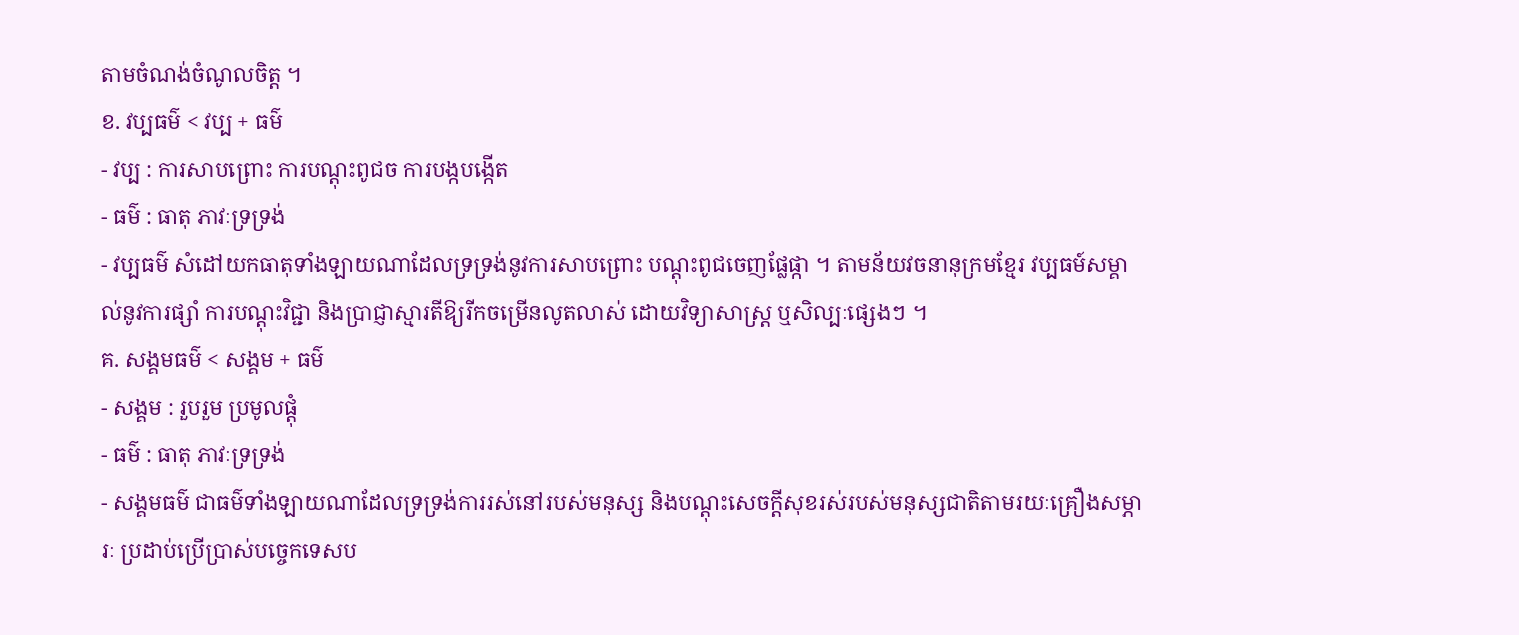តាមចំណង់ចំណូលចិត្ត ។
ខ. វប្បធម៌ < វប្ប + ធម៌
- វប្ប : ការសាបព្រោះ ការបណ្តុះពូជច ការបង្កបង្កើត
- ធម៌ : ធាតុ ភាវៈទ្រទ្រង់
- វប្បធម៌ សំដៅយកធាតុទាំងឡាយណាដែលទ្រទ្រង់នូវការសាបព្រោះ បណ្តុះពូជចេញផ្លែផ្កា ។ តាមន័យវចនានុក្រមខ្មែរ វប្បធម៍សម្គាល់នូវការផ្សាំ ការបណ្តុះវិជ្ជា និងប្រាជ្ញាស្មារតីឱ្យរីកចម្រើនលូតលាស់ ដោយវិទ្យាសាស្រ្ត ឬសិល្បៈផ្សេងៗ ។
គ. សង្គមធម៌ < សង្គម + ធម៌
- សង្គម : រួបរួម ប្រមូលផ្តុំ
- ធម៌ : ធាតុ ភាវៈទ្រទ្រង់
- សង្គមធម៌ ជាធម៌ទាំងឡាយណាដែលទ្រទ្រង់ការរស់នៅរបស់មនុស្ស និងបណ្តុះសេចក្តីសុខរស់របស់មនុស្សជាតិតាមរយៈគ្រឿងសម្ភារៈ ប្រដាប់ប្រើប្រាស់បច្ចេកទេសប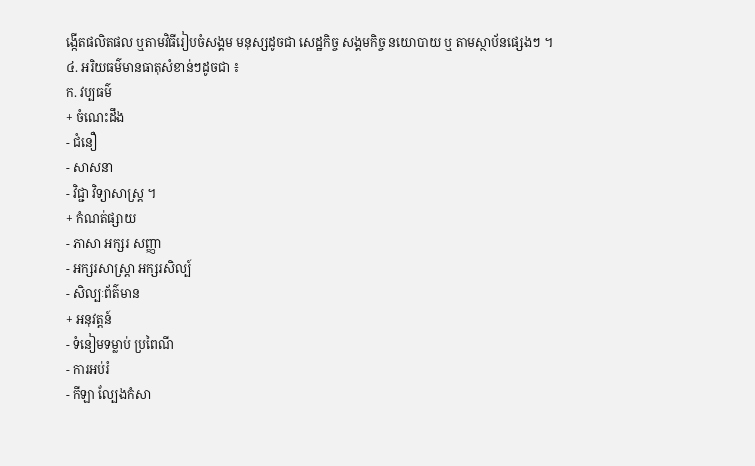ង្កើតផលិតផល ឬតាមវិធីរៀបចំសង្គម មនុស្សដូចជា សេដ្ឋកិច្ច សង្គមកិច្ច នយោបាយ ឬ តាមស្ថាប័នផ្សេងៗ ។
៤. អរិយធម៌មានធាតុសំខាន់ៗដូចជា ៖
ក. វប្បធម៌
+ ចំណេះដឹង
- ជំនឿ
- សាសនា
- វិជ្ជា វិទ្យាសាស្រ្ត ។
+ កំណត់ផ្សាយ
- ភាសា អក្សរ សញ្ញា
- អក្សរសាស្រ្តា អក្សរសិល្ប៍
- សិល្បៈព័ត៌មាន
+ អនុវត្តន៍
- ទំនៀមទម្លាប់ ប្រពៃណី
- ការអប់រំ
- កីឡា ល្បែងកំសា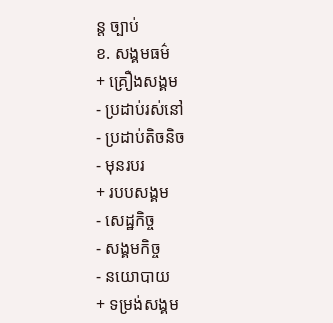ន្ត ច្បាប់
ខ. សង្គមធម៌
+ គ្រឿងសង្គម
- ប្រដាប់រស់នៅ
- ប្រដាប់តិចនិច
- មុនរបរ
+ របបសង្គម
- សេដ្ឋកិច្ច
- សង្គមកិច្ច
- នយោបាយ
+ ទម្រង់សង្គម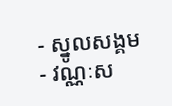- ស្នូលសង្គម
- វណ្ណៈស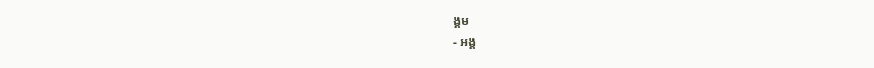ង្គម
- អង្គ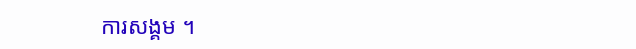ការសង្គម ។